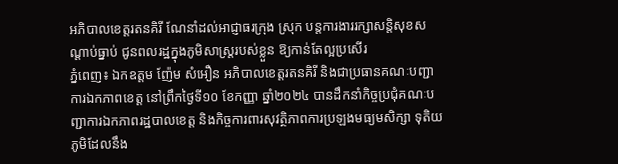អភិបាលខេត្តរតនគិរី ណែនាំដល់អាជ្ញាធរក្រុង ស្រុក បន្តការងាររក្សាសន្តិសុខសណ្ដាប់ធ្នាប់ ជូនពលរដ្ឋក្នុងភូមិសាស្ត្ររបស់ខ្លួន ឱ្យកាន់តែល្អប្រសើរ
ភ្នំពេញ៖ ឯកឧត្តម ញ៉ែម សំអឿន អភិបាលខេត្តរតនគិរី និងជាប្រធានគណៈបញ្ជាការឯកភាពខេត្ត នៅព្រឹកថ្ងៃទី១០ ខែកញ្ញា ឆ្នាំ២០២៤ បានដឹកនាំកិច្ចប្រជុំគណៈបញ្ជាការឯកភាពរដ្ឋបាលខេត្ត និងកិច្ចការពារសុវត្ថិភាពការប្រឡងមធ្យមសិក្សា ទុតិយភូមិដែលនឹង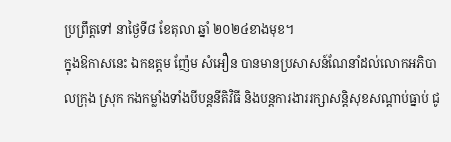ប្រព្រឹត្តទៅ នាថ្ងៃទី៨ ខែតុលា ឆ្នាំ ២០២៤ខាងមុខ។
ក្នុងឱកាសនេះ ឯកឧត្តម ញ៉ែម សំអឿន បានមានប្រសាសន៍ណែនាំដល់លោកអភិបាលក្រុង ស្រុក កងកម្លាំងទាំងបីបន្តនីតិវិធី និងបន្តការងាររក្សាសន្តិសុខសណ្ដាប់ធ្នាប់ ជូ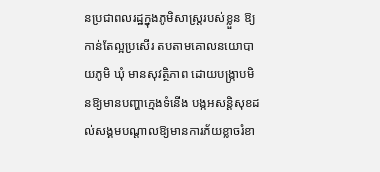នប្រជាពលរដ្ឋក្នុងភូមិសាស្ត្ររបស់ខ្លួន ឱ្យកាន់តែល្អប្រសើរ តបតាមគោលនយោបាយភូមិ ឃុំ មានសុវត្ថិភាព ដោយបង្រ្កាបមិនឱ្យមានបញ្ហាក្មេងទំនើង បង្កអសន្តិសុខដល់សង្គមបណ្តាលឱ្យមានការភ័យខ្លាចរំខា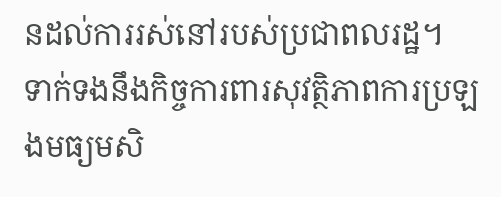នដល់ការរស់នៅរបស់ប្រជាពលរដ្ឋ។
ទាក់ទងនឹងកិច្ចការពារសុវត្ថិភាពការប្រឡងមធ្យមសិ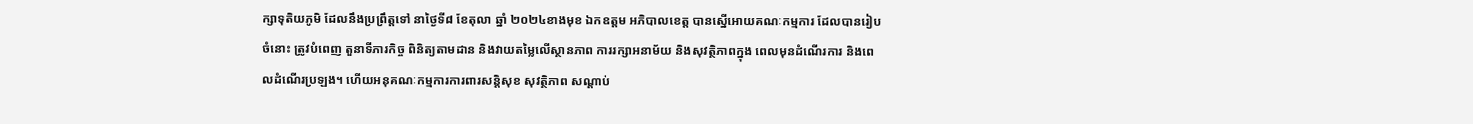ក្សាទុតិយភូមិ ដែលនឹងប្រព្រឹត្តទៅ នាថ្ងៃទី៨ ខែតុលា ឆ្នាំ ២០២៤ខាងមុខ ឯកឧត្តម អភិបាលខេត្ត បានស្នើអោយគណៈកម្មការ ដែលបានរៀបចំនោះ ត្រូវបំពេញ តួនាទីភារកិច្ច ពិនិត្យតាមដាន និងវាយតម្លៃលើស្ថានភាព ការរក្សាអនាម័យ និងសុវត្ថិភាពក្នុង ពេលមុនដំណើរការ និងពេលដំណើរប្រឡង។ ហើយអនុគណៈកម្មការការពារសន្តិសុខ សុវត្ថិភាព សណ្ដាប់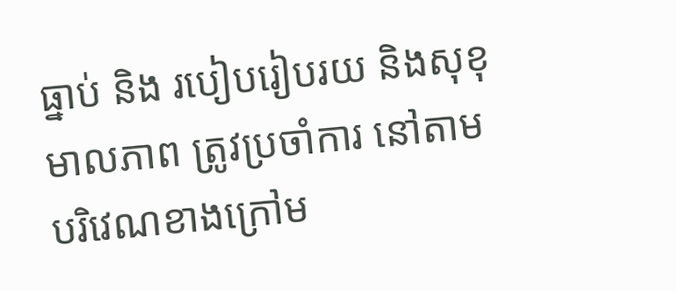ធ្នាប់ និង របៀបរៀបរយ និងសុខុមាលភាព ត្រូវប្រចាំការ នៅតាមបរិវេណខាងក្រៅម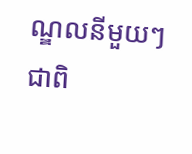ណ្ឌលនីមួយៗ ជាពិ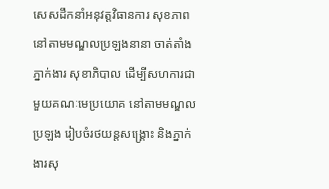សេសដឹកនាំអនុវត្តវិធានការ សុខភាព នៅតាមមណ្ឌលប្រឡងនានា ចាត់តាំងភ្នាក់ងារ សុខាភិបាល ដើម្បីសហការជាមួយគណៈមេប្រយោគ នៅតាមមណ្ឌលប្រឡង រៀបចំរថយន្តសង្គ្រោះ និងភ្នាក់ងារសុ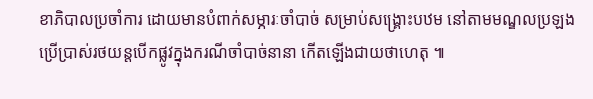ខាភិបាលប្រចាំការ ដោយមានបំពាក់សម្ភារៈចាំបាច់ សម្រាប់សង្គ្រោះបឋម នៅតាមមណ្ឌលប្រឡងប្រើប្រាស់រថយន្តបើកផ្លូវក្នុងករណីចាំបាច់នានា កើតឡើងជាយថាហេតុ ៕